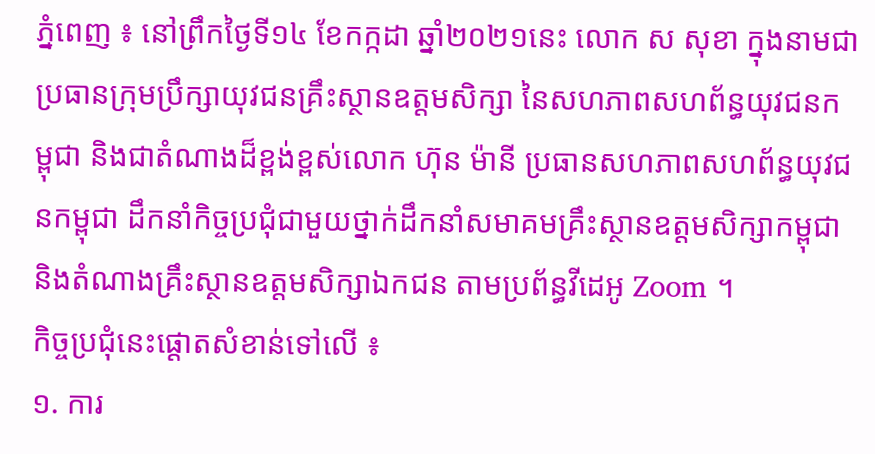ភ្នំពេញ ៖ នៅព្រឹកថ្ងៃទី១៤ ខែកក្កដា ឆ្នាំ២០២១នេះ លោក ស សុខា ក្នុងនាមជាប្រធានក្រុមប្រឹក្សាយុវជនគ្រឹះស្ថានឧត្តមសិក្សា នៃសហភាពសហព័ន្ធយុវជនកម្ពុជា និងជាតំណាងដ៏ខ្ពង់ខ្ពស់លោក ហ៊ុន ម៉ានី ប្រធានសហភាពសហព័ន្ធយុវជនកម្ពុជា ដឹកនាំកិច្ចប្រជុំជាមួយថ្នាក់ដឹកនាំសមាគមគ្រឹះស្ថានឧត្តមសិក្សាកម្ពុជា និងតំណាងគ្រឹះស្ថានឧត្តមសិក្សាឯកជន តាមប្រព័ន្ធវីដេអូ Zoom ។
កិច្ចប្រជុំនេះផ្តោតសំខាន់ទៅលើ ៖
១. ការ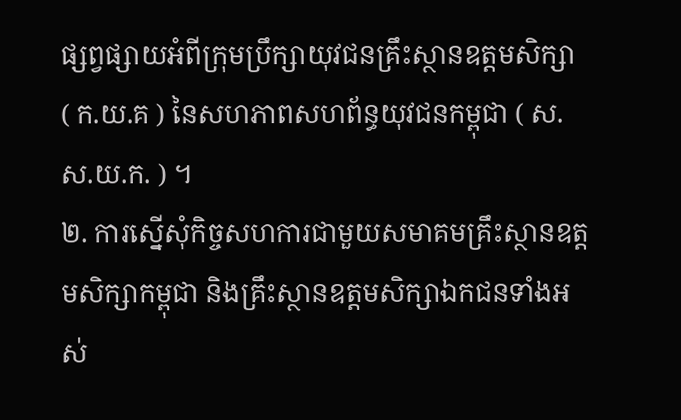ផ្សព្វផ្សាយអំពីក្រុមប្រឹក្សាយុវជនគ្រឹះស្ថានឧត្តមសិក្សា ( ក.យ.គ ) នៃសហភាពសហព័ន្ធយុវជនកម្ពុជា ( ស.ស.យ.ក. ) ។
២. ការស្នើសុំកិច្ចសហការជាមួយសមាគមគ្រឹះស្ថានឧត្តមសិក្សាកម្ពុជា និងគ្រឹះស្ថានឧត្តមសិក្សាឯកជនទាំងអស់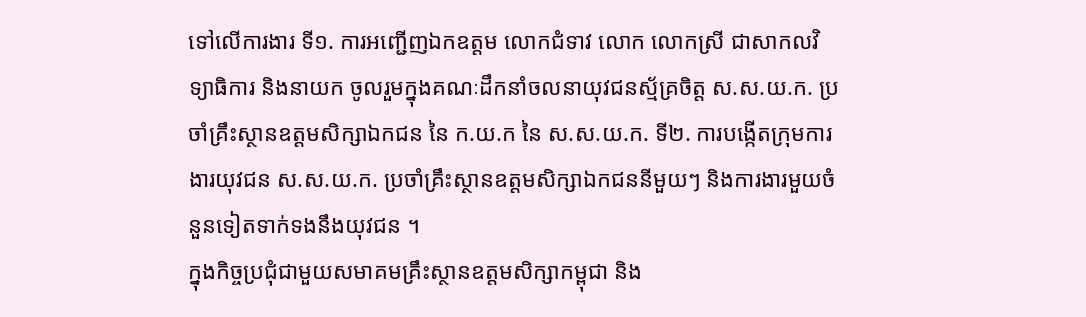ទៅលើការងារ ទី១. ការអញ្ជើញឯកឧត្តម លោកជំទាវ លោក លោកស្រី ជាសាកលវិទ្យាធិការ និងនាយក ចូលរួមក្នុងគណៈដឹកនាំចលនាយុវជនស្ម័គ្រចិត្ត ស.ស.យ.ក. ប្រចាំគ្រឹះស្ថានឧត្តមសិក្សាឯកជន នៃ ក.យ.ក នៃ ស.ស.យ.ក. ទី២. ការបង្កើតក្រុមការងារយុវជន ស.ស.យ.ក. ប្រចាំគ្រឹះស្ថានឧត្តមសិក្សាឯកជននីមួយៗ និងការងារមួយចំនួនទៀតទាក់ទងនឹងយុវជន ។
ក្នុងកិច្ចប្រជុំជាមួយសមាគមគ្រឹះស្ថានឧត្តមសិក្សាកម្ពុជា និង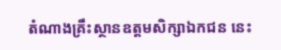តំណាងគ្រឹះស្ថានឧត្តមសិក្សាឯកជន នេះ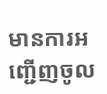មានការអញ្ជើញចូល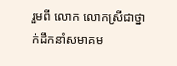រួមពី លោក លោកស្រីជាថ្នាក់ដឹកនាំសមាគម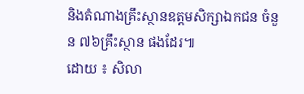និងតំណាងគ្រឹះស្ថានឧត្តមសិក្សាឯកជន ចំនួន ៧៦គ្រឹះស្ថាន ផងដែរ៕
ដោយ ៖ សិលា